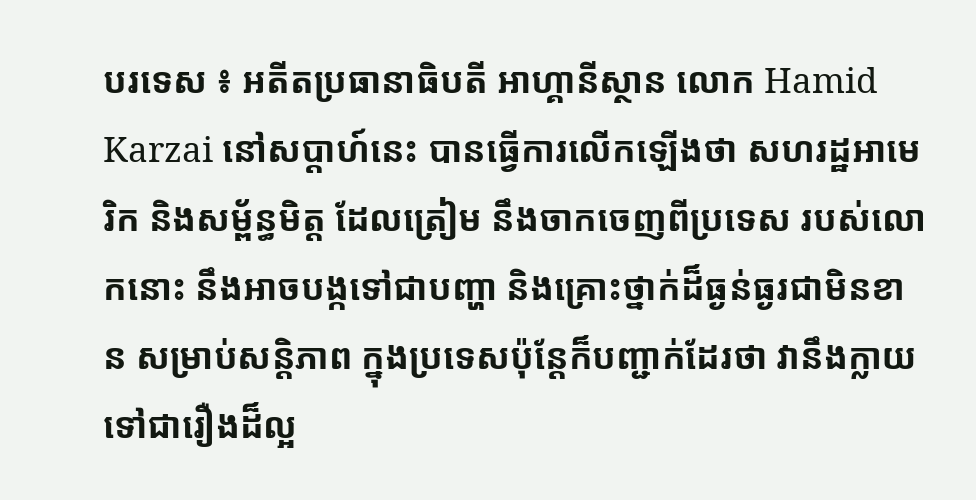បរទេស ៖ អតីតប្រធានាធិបតី អាហ្គានីស្ថាន លោក Hamid Karzai នៅសប្តាហ៍នេះ បានធ្វើការលើកឡើងថា សហរដ្ឋអាមេរិក និងសម្ព័ន្ធមិត្ត ដែលត្រៀម នឹងចាកចេញពីប្រទេស របស់លោកនោះ នឹងអាចបង្កទៅជាបញ្ហា និងគ្រោះថ្នាក់ដ៏ធ្ងន់ធ្ងរជាមិនខាន សម្រាប់សន្តិភាព ក្នុងប្រទេសប៉ុន្តែក៏បញ្ជាក់ដែរថា វានឹងក្លាយទៅជារឿងដ៏ល្អ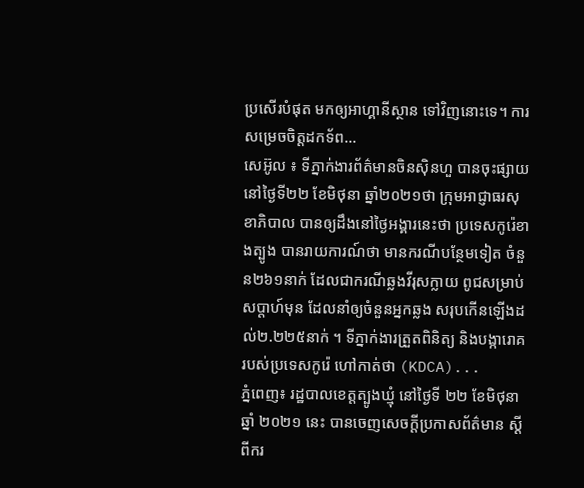ប្រសើរបំផុត មកឲ្យអាហ្គានីស្ថាន ទៅវិញនោះទេ។ ការសម្រេចចិត្តដកទ័ព...
សេអ៊ូល ៖ ទីភ្នាក់ងារព័ត៌មានចិនស៊ិនហួ បានចុះផ្សាយនៅថ្ងៃទី២២ ខែមិថុនា ឆ្នាំ២០២១ថា ក្រុមអាជ្ញាធរសុខាភិបាល បានឲ្យដឹងនៅថ្ងៃអង្គារនេះថា ប្រទេសកូរ៉េខាងត្បូង បានរាយការណ៍ថា មានករណីបន្ថែមទៀត ចំនួន២៦១នាក់ ដែលជាករណីឆ្លងវីរុសក្លាយ ពូជសម្រាប់ សប្តាហ៍មុន ដែលនាំឲ្យចំនួនអ្នកឆ្លង សរុបកើនឡើងដល់២.២២៥នាក់ ។ ទីភ្នាក់ងារត្រួតពិនិត្យ និងបង្ការោគរបស់ប្រទេសកូរ៉េ ហៅកាត់ថា (KDCA)...
ភ្នំពេញ៖ រដ្ឋបាលខេត្តត្បូងឃ្មុំ នៅថ្ងៃទី ២២ ខែមិថុនា ឆ្នាំ ២០២១ នេះ បានចេញសេចក្ដីប្រកាសព័ត៌មាន ស្ដីពីករ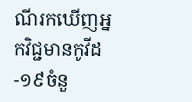ណីរកឃើញអ្នកវិជ្ជមានកូវីដ-១៩ចំនួ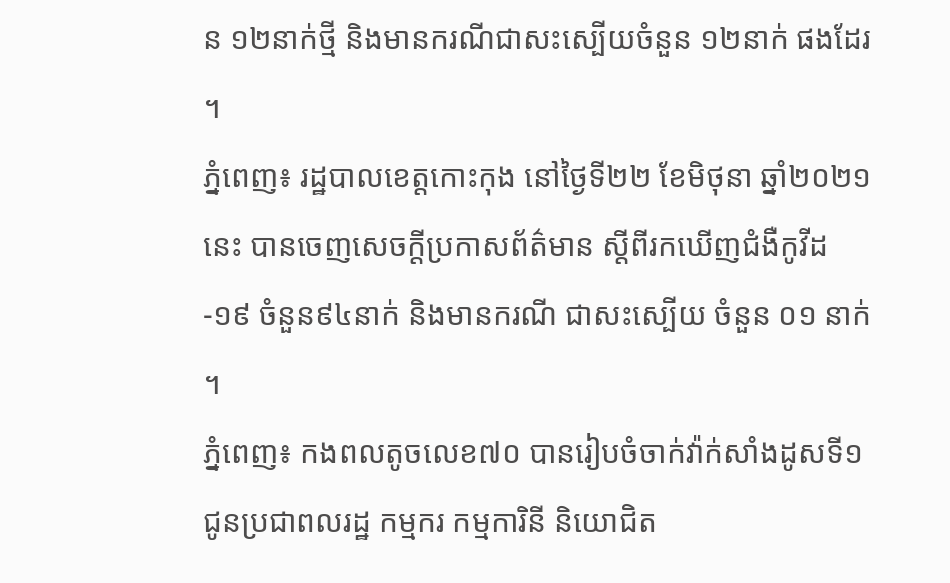ន ១២នាក់ថ្មី និងមានករណីជាសះស្បើយចំនួន ១២នាក់ ផងដែរ ។
ភ្នំពេញ៖ រដ្ឋបាលខេត្តកោះកុង នៅថ្ងៃទី២២ ខែមិថុនា ឆ្នាំ២០២១នេះ បានចេញសេចក្តីប្រកាសព័ត៌មាន ស្តីពីរកឃើញជំងឺកូវីដ-១៩ ចំនួន៩៤នាក់ និងមានករណី ជាសះស្បើយ ចំនួន ០១ នាក់ ។
ភ្នំពេញ៖ កងពលតូចលេខ៧០ បានរៀបចំចាក់វ៉ាក់សាំងដូសទី១ ជូនប្រជាពលរដ្ឋ កម្មករ កម្មការិនី និយោជិត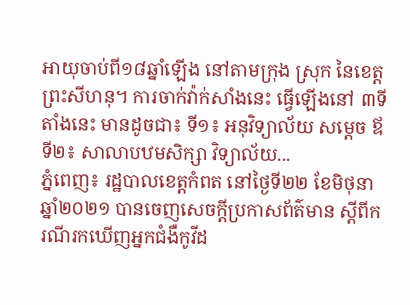អាយុចាប់ពី១៨ឆ្នាំឡើង នៅតាមក្រុង ស្រុក នៃខេត្តព្រះសីហនុ។ ការចាក់វ៉ាក់សាំងនេះ ធ្វើឡើងនៅ ៣ទីតាំងនេះ មានដូចជា៖ ទី១៖ អនុវិទ្យាល័យ សម្តេច ឪ ទី២៖ សាលាបឋមសិក្សា វិទ្យាល័យ...
ភ្នំពេញ៖ រដ្ឋបាលខេត្តកំពត នៅថ្ងៃទី២២ ខែមិថុនា ឆ្នាំ២០២១ បានចេញសេចក្ដីប្រកាសព័ត៌មាន ស្ដីពីករណីរកឃើញអ្នកជំងឺកូវីដ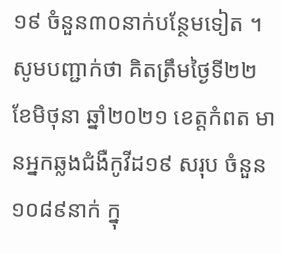១៩ ចំនួន៣០នាក់បន្ថែមទៀត ។ សូមបញ្ជាក់ថា គិតត្រឹមថ្ងៃទី២២ ខែមិថុនា ឆ្នាំ២០២១ ខេត្តកំពត មានអ្នកឆ្លងជំងឺកូវីដ១៩ សរុប ចំនួន១០៨៩នាក់ ក្នុ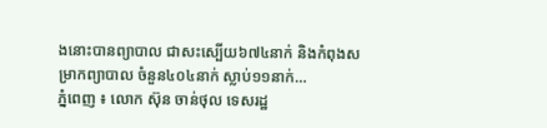ងនោះបានព្យាបាល ជាសះស្បើយ៦៧៤នាក់ និងកំពុងសម្រាកព្យាបាល ចំនួន៤០៤នាក់ ស្លាប់១១នាក់...
ភ្នំពេញ ៖ លោក ស៊ុន ចាន់ថុល ទេសរដ្ឋ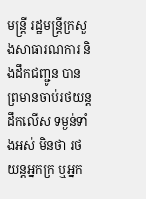មន្ដ្រី រដ្ឋមន្ដ្រីក្រសួងសាធារណការ និងដឹកជញ្ជូន បានព្រមានចាប់រថយន្ដដឹកលើស ទម្ងន់ទាំងអស់ មិនថា រថយន្ដអ្នកក្រ ឬអ្នក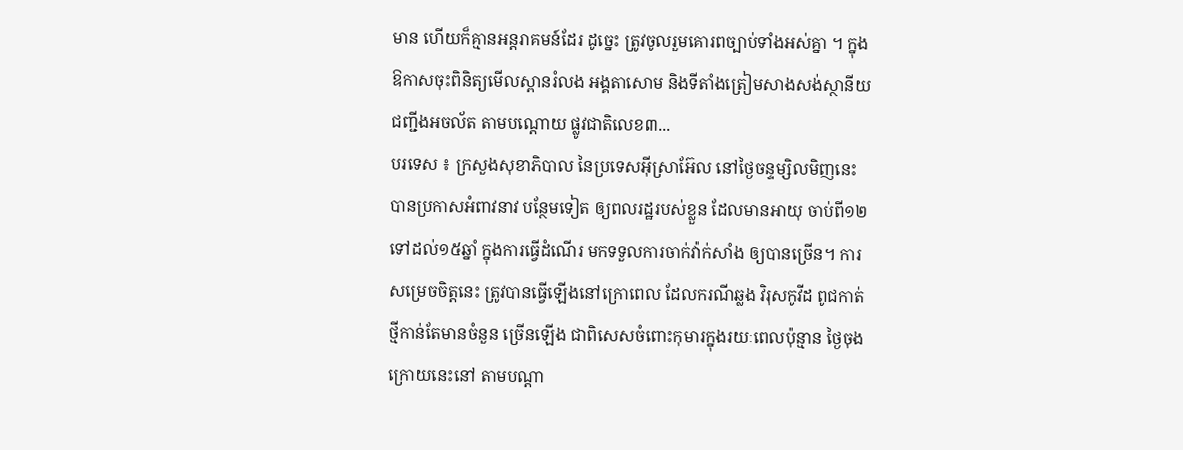មាន ហើយក៏គ្មានអន្ដរាគមន៍ដែរ ដូច្នេះ ត្រូវចូលរួមគោរពច្បាប់ទាំងអស់គ្នា ។ ក្នុងឱកាសចុះពិនិត្យមើលស្ពានរំលង អង្គតាសោម និងទីតាំងត្រៀមសាងសង់ស្ថានីយជញ្ជីងអចល័ត តាមបណ្ដោយ ផ្លូវជាតិលេខ៣...
បរទេស ៖ ក្រសួងសុខាភិបាល នៃប្រទេសអ៊ីស្រាអ៊ែល នៅថ្ងៃចន្ទម្សិលមិញនេះ បានប្រកាសអំពាវនាវ បន្ថែមទៀត ឲ្យពលរដ្ឋរបស់ខ្លួន ដែលមានអាយុ ចាប់ពី១២ទៅដល់១៥ឆ្នាំ ក្នុងការធ្វើដំណើរ មកទទួលការចាក់វ៉ាក់សាំង ឲ្យបានច្រើន។ ការសម្រេចចិត្តនេះ ត្រូវបានធ្វើឡើងនៅក្រោពេល ដែលករណីឆ្លង វិរុសកូវីដ ពូជកាត់ថ្មីកាន់តែមានចំនួន ច្រើនឡើង ជាពិសេសចំពោះកុមារក្នុងរយៈពេលប៉ុន្មាន ថ្ងៃចុងក្រោយនេះនៅ តាមបណ្តា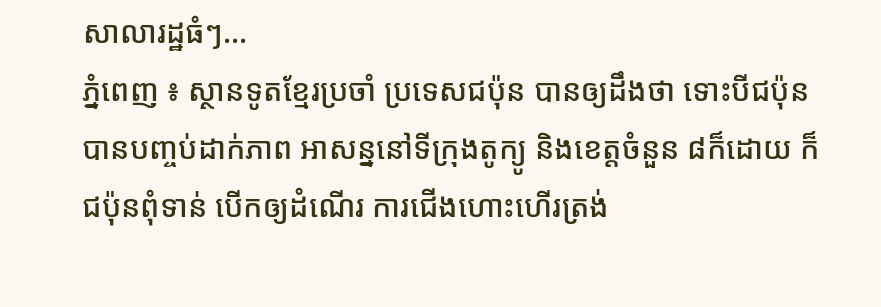សាលារដ្ឋធំៗ...
ភ្នំពេញ ៖ ស្ថានទូតខ្មែរប្រចាំ ប្រទេសជប៉ុន បានឲ្យដឹងថា ទោះបីជប៉ុនបានបញ្ចប់ដាក់ភាព អាសន្ននៅទីក្រុងតូក្យូ និងខេត្តចំនួន ៨ក៏ដោយ ក៏ជប៉ុនពុំទាន់ បើកឲ្យដំណើរ ការជើងហោះហើរត្រង់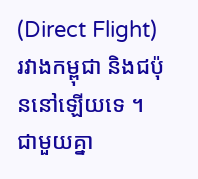(Direct Flight) រវាងកម្ពុជា និងជប៉ុននៅឡើយទេ ។ ជាមួយគ្នា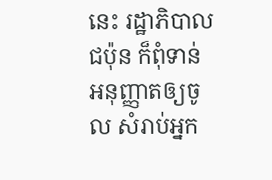នេះ រដ្ឋាភិបាលជប៉ុន ក៏ពុំទាន់អនុញ្ញាតឲ្យចូល សំរាប់អ្នក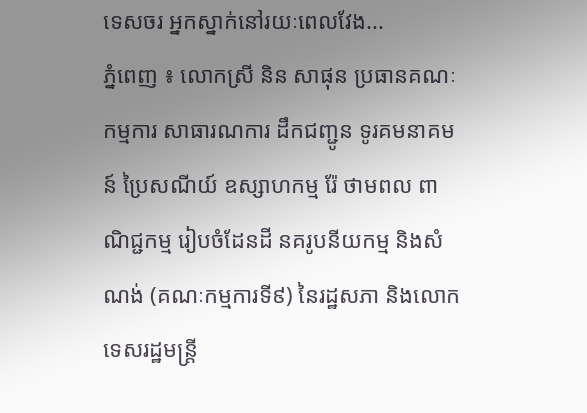ទេសចរ អ្នកស្នាក់នៅរយៈពេលវែង...
ភ្នំពេញ ៖ លោកស្រី និន សាផុន ប្រធានគណៈកម្មការ សាធារណការ ដឹកជញ្ជូន ទូរគមនាគមន៍ ប្រៃសណីយ៍ ឧស្សាហកម្ម រ៉ែ ថាមពល ពាណិជ្ជកម្ម រៀបចំដែនដី នគរូបនីយកម្ម និងសំណង់ (គណៈកម្មការទី៩) នៃរដ្ឋសភា និងលោកទេសរដ្ឋមន្ត្រី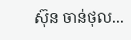ស៊ុន ចាន់ថុល...